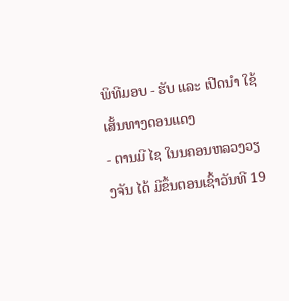ພິທີມອບ - ຮັບ ແລະ ເປີດນຳ ໃຊ້ເສັ້ນທາງດອນແດງ
- ຕານມີ ໄຊ ໃນນຄອນຫລວງວຽງຈັນ ໄດ້ ມີຂຶ້ນຕອນເຊົ້າວັນທີ 19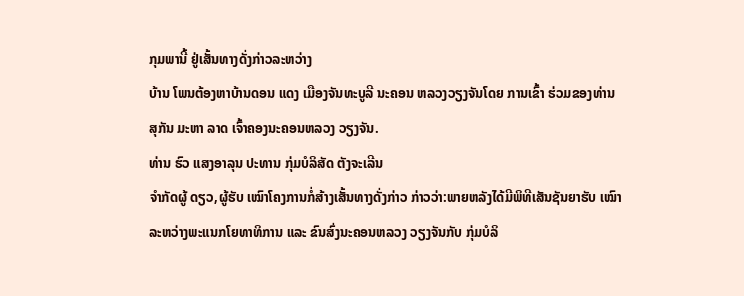ກຸມພານີ້ ຢູ່ເສັ້ນທາງດັ່ງກ່າວລະຫວ່າງ
ບ້ານ ໂພນຕ້ອງຫາບ້ານດອນ ແດງ ເມືອງຈັນທະບູລີ ນະຄອນ ຫລວງວຽງຈັນໂດຍ ການເຂົ້າ ຮ່ວມຂອງທ່ານ
ສຸກັນ ມະຫາ ລາດ ເຈົ້າຄອງນະຄອນຫລວງ ວຽງຈັນ.
ທ່ານ ຮົວ ແສງອາລຸນ ປະທານ ກຸ່ມບໍລິສັດ ຕັງຈະເລີນ
ຈຳກັດຜູ້ ດຽວ,ຜູ້ຮັບ ເໝົາໂຄງການກໍ່ສ້າງເສັ້ນທາງດັ່ງກ່າວ ກ່າວວ່າ:ພາຍຫລັງໄດ້ມີພິທີເສັນຊັນຍາຮັບ ເໝົາ
ລະຫວ່າງພະແນກໂຍທາທິການ ແລະ ຂົນສົ່ງນະຄອນຫລວງ ວຽງຈັນກັບ ກຸ່ມບໍລິ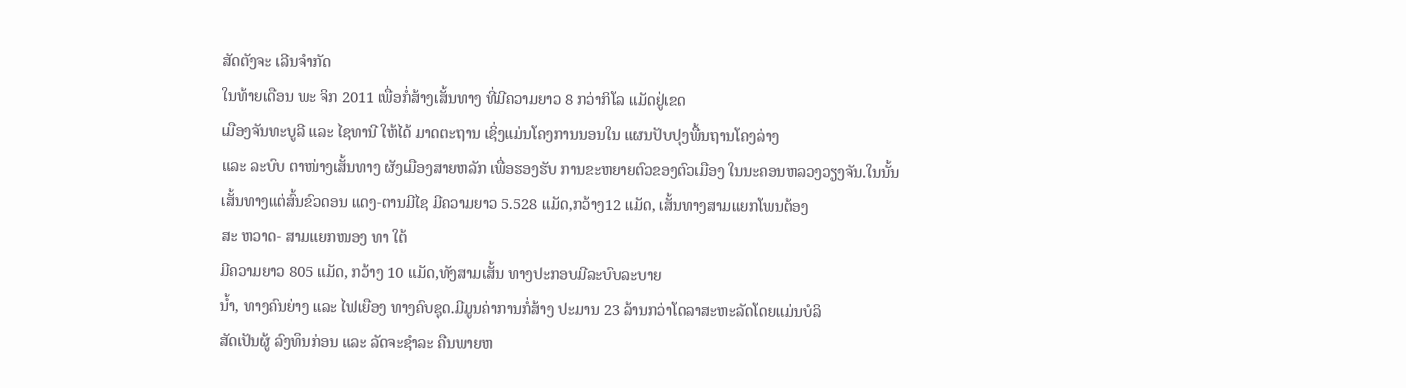ສັດຕັງຈະ ເລີນຈຳກັດ
ໃນທ້າຍເດືອນ ພະ ຈິກ 2011 ເພື່ອກໍ່ສ້າງເສັ້ນທາງ ທີ່ມີຄວາມຍາວ 8 ກວ່າກິໂລ ແມັດຢູ່ເຂດ
ເມືອງຈັນທະບູລີ ແລະ ໄຊທານີ ໃຫ້ໄດ້ ມາດຕະຖານ ເຊິ່ງແມ່ນໂຄງການນອນໃນ ແຜນປັບປຸງພື້ນຖານໂຄງລ່າງ
ແລະ ລະບົບ ຕາໜ່າງເສັ້ນທາງ ຜັງເມືອງສາຍຫລັກ ເພື່ອຮອງຮັບ ການຂະຫຍາຍຕົວຂອງຕົວເມືອງ ໃນນະຄອນຫລວງວຽງຈັນ.ໃນນັ້ນ
ເສັ້ນທາງແຕ່ສົ້ນຂົວດອນ ແດງ-ຕານມີໄຊ ມີຄວາມຍາວ 5.528 ແມັດ,ກວ້າງ12 ແມັດ, ເສັ້ນທາງສາມແຍກໂພນຕ້ອງ
ສະ ຫວາດ- ສາມແຍກໜອງ ທາ ໃຕ້
ມີຄວາມຍາວ 805 ແມັດ, ກວ້າງ 10 ແມັດ,ທັງສາມເສັ້ນ ທາງປະກອບມີລະບົບລະບາຍ
ນ້ຳ, ທາງຄົນຍ່າງ ແລະ ໄຟເຍືອງ ທາງຄົບຊຸດ.ມີມູນຄ່າການກໍ່ສ້າງ ປະມານ 23 ລ້ານກວ່າໂດລາສະຫະລັດໂດຍແມ່ນບໍລິ
ສັດເປັນຜູ້ ລົງທຶນກ່ອນ ແລະ ລັດຈະຊຳລະ ຄືນພາຍຫ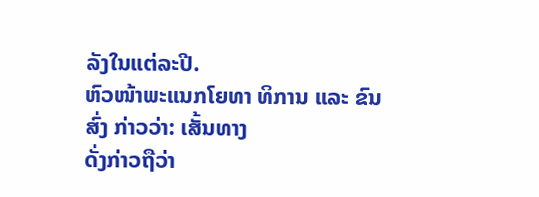ລັງໃນແຕ່ລະປີ.
ຫົວໜ້າພະແນກໂຍທາ ທິການ ແລະ ຂົນສົ່ງ ກ່າວວ່າ: ເສັ້ນທາງ
ດັ່ງກ່າວຖືວ່າ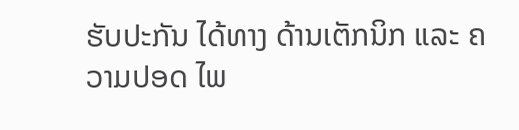ຮັບປະກັນ ໄດ້ທາງ ດ້ານເຕັກນິກ ແລະ ຄວາມປອດ ໄພ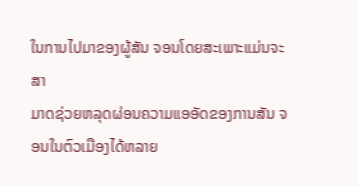ໃນການໄປມາຂອງຜູ້ສັນ ຈອນໂດຍສະເພາະແມ່ນຈະສາ
ມາດຊ່ວຍຫລຸດຜ່ອນຄວາມແອອັດຂອງການສັນ ຈອນໃນຕົວເມືອງໄດ້ຫລາຍ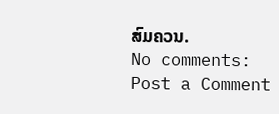ສົມຄວນ.
No comments:
Post a Comment